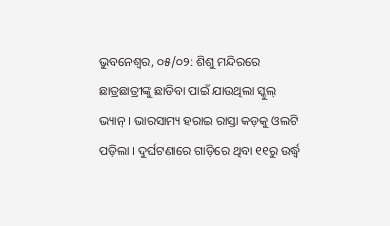ଭୁବନେଶ୍ୱର, ୦୫/୦୨: ଶିଶୁ ମନ୍ଦିରରେ ଛାତ୍ରଛାତ୍ରୀଙ୍କୁ ଛାଡିବା ପାଇଁ ଯାଉଥିଲା ସ୍କୁଲ୍ ଭ୍ୟାନ୍ । ଭାରସାମ୍ୟ ହରାଇ ରାସ୍ତା କଡ଼କୁ ଓଲଟି ପଡ଼ିଲା । ଦୁର୍ଘଟଣାରେ ଗାଡ଼ିରେ ଥିବା ୧୧ରୁ ଉର୍ଦ୍ଧ୍ୱ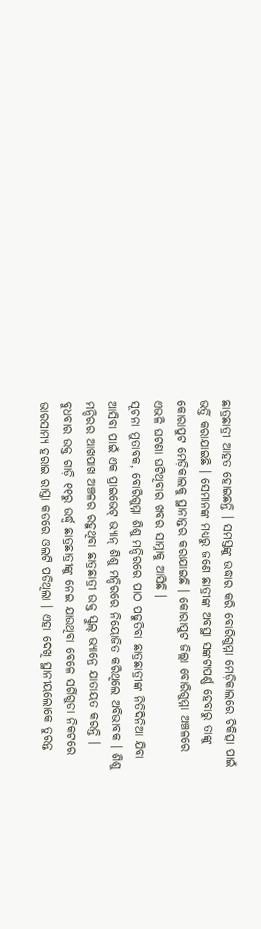ଛାତ୍ରଛାତ୍ରୀ ଆହତ ହୋଇଛନ୍ତି । ସମସ୍ତଙ୍କୁ ଉଦ୍ଧାର କରି ବୋରିଗୁମ୍ମା ମେଡ଼ିକାଲରେ ଚିକିତ୍ସା ପାଇଁ ଭର୍ତ୍ତି କରାଯାଇଛି । ସେମାନଙ୍କ ମଧ୍ୟରୁ ଜଣେ ଛାତ୍ରୀଙ୍କ ଅବସ୍ଥା ସଙ୍କଟାପର୍ଣ୍ଣ ହେବାରୁ ତାଙ୍କୁ କୋରାପୁଟ ମେଡ଼ିକାଲକୁ ସ୍ଥାନାନ୍ତର କରାଯାଇଛି । କୋରାପୁଟ ଜିଲ୍ଲା ବୋରିଗୁମ୍ମା ଅଞ୍ଚଳରେ ଏଭଳି ଘଟଣା ଘଟିଥିବାର ଖବର ସାମ୍ନାକୁ ଆସିଛି ।
ସୂଚନା ମୁତାବକ, ବୋରିଗୁମ୍ମା ଶିଶୁ ମନ୍ଦିରରେ ପାଠ ପଢୁତିବା ଛାତ୍ରଛାତ୍ରୀଙ୍କ ନିତିଦିନିଆ ଯିବା ଆସିବା ପାଇଁ ଏକ ପ୍ରାଇଭେଟ୍ ଭ୍ୟାନ୍ ଶିଶୁ ମନ୍ଦିରରେ ନିୟୋଜିତ କରିଥିଲେ ଅବିଭାବକ । ଶିଶୁ ମନ୍ଦିରର ଆଖପାଖ ଅଞ୍ଚଳର ରହୁଥିବା ଛାତ୍ରଛାତ୍ରୀ ଉକ୍ତ ସ୍କୁଲ୍ ଭ୍ୟାନ୍ରେ ଯାତାୟତ କରନ୍ତି । ବୁଧବାର ଉକ୍ତ ଗାଡ଼ି ୧୧ରୁ ଉର୍ଦ୍ଧ୍ୱ ଛାତ୍ରଛାତ୍ରୀଙ୍କୁ ନେଇ ଯାଉଥିବା ବେଳେ ସର୍ଗିଗୁଡା ନିକଟରେ ଭାରସାମ୍ୟ ହରାଇ ରାସ୍ତା କଡରେ ଓଲଟି ପଡିଥିଲା । ଏହା ଦେଖି ସ୍ଥାନୀୟଲୋକେ ତୁରନ୍ତ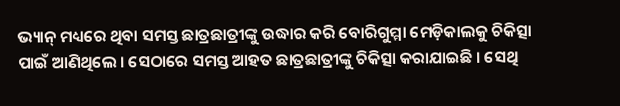ଭ୍ୟାନ୍ ମଧ୍ୟରେ ଥିବା ସମସ୍ତ ଛାତ୍ରଛାତ୍ରୀଙ୍କୁ ଉଦ୍ଧାର କରି ବୋରିଗୁମ୍ମା ମେଡ଼ିକାଲକୁ ଚିକିତ୍ସା ପାଇଁ ଆଣିଥିଲେ । ସେଠାରେ ସମସ୍ତ ଆହତ ଛାତ୍ରଛାତ୍ରୀଙ୍କୁ ଚିକିତ୍ସା କରାଯାଇଛି । ସେଥି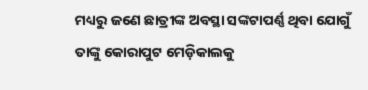ମଧ୍ୟରୁ ଜଣେ ଛାତ୍ରୀଙ୍କ ଅବସ୍ଥା ସଙ୍କଟାପର୍ଣ୍ଣ ଥିବା ଯୋଗୁଁ ତାଙ୍କୁ କୋରାପୁଟ ମେଡ଼ିକାଲକୁ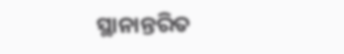ସ୍ଥାନାନ୍ତରିତ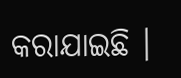କରାଯାଇଛି ।